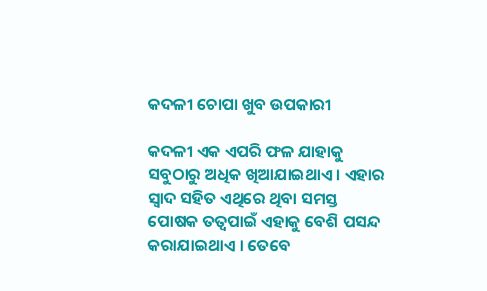କଦଳୀ ଚୋପା ଖୁବ ଉପକାରୀ

କଦଳୀ ଏକ ଏପରି ଫଳ ଯାହାକୁ ସବୁଠାରୁ ଅଧିକ ଖିଆଯାଇଥାଏ । ଏହାର ସ୍ୱାଦ ସହିତ ଏଥିରେ ଥିବା ସମସ୍ତ ପୋଷକ ତତ୍ୱପାଇଁ ଏହାକୁ ବେଶି ପସନ୍ଦ କରାଯାଇଥାଏ । ତେବେ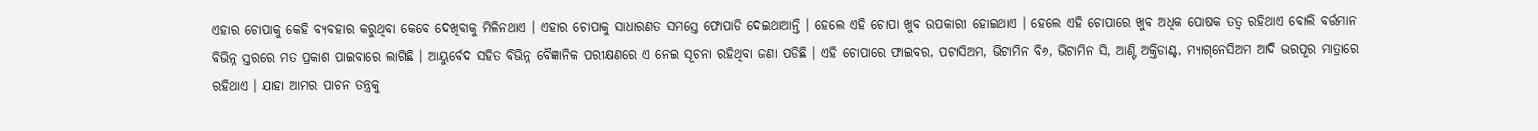ଏହାର ଚୋପାକୁ କେହି ବ୍ୟବହାର କରୁଥିବା କେବେ ଦେଖିବାକୁ ମିଳିନଥାଏ । ଏହାର ଚୋପାକୁ ସାଧାରଣତ ସମସ୍ତେ ଫୋପାଡି ଦେଇଥାଆନ୍ତି । ହେଲେ ଏହି ଚୋପା ଖୁବ ଉପକାରୀ ହୋଇଥାଏ । ହେଲେ ଏହି ଚୋପାରେ ଖୁବ ଅଧିକ ପୋଷକ ତତ୍ୱ ରହିଥାଏ ବୋଲି ବର୍ତ୍ତମାନ ବିଭିନ୍ନ ସ୍ତରରେ ମତ ପ୍ରକାଶ ପାଇବାରେ ଲାଗିଛି । ଆୟୁର୍ବେଦ ସହିତ ବିଭିନ୍ନ ବୈଜ୍ଞାନିକ ପରୀକ୍ଷଣରେ ଏ ନେଇ ସୂଚନା ରହିଥିବା ଜଣା ପଡିଛି । ଏହି ଚୋପାରେ ଫାଇବର, ପଟାସିଅମ, ଭିଟାମିନ ବି୬, ଭିଟାମିନ ସି, ଆଣ୍ଟି ଅକ୍ତିଡାଣ୍ଟ, ମ୍ୟାଗ୍‌ନେସିଅମ ଆଦି ଭରପୂର ମାତ୍ରାରେ ରହିଥାଏ । ଯାହା ଆମର ପାଚନ ତନ୍ତ୍ରକୁ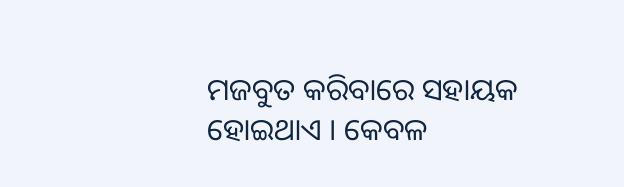ମଜବୁତ କରିବାରେ ସହାୟକ ହୋଇଥାଏ । କେବଳ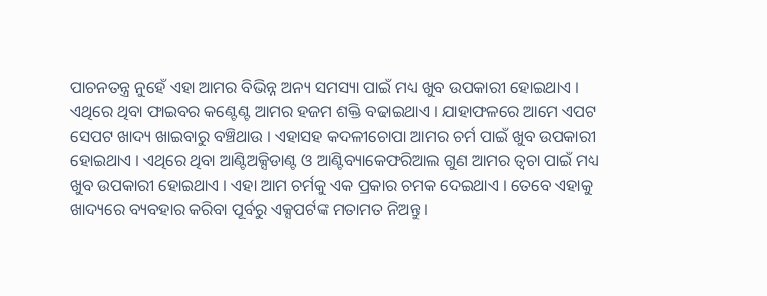ପାଚନତନ୍ତ୍ର ନୁହେଁ ଏହା ଆମର ବିଭିନ୍ନ ଅନ୍ୟ ସମସ୍ୟା ପାଇଁ ମଧ୍ୟ ଖୁବ ଉପକାରୀ ହୋଇଥାଏ । ଏଥିରେ ଥିବା ଫାଇବର କଣ୍ଟେଣ୍ଟ ଆମର ହଜମ ଶକ୍ତି ବଢାଇଥାଏ । ଯାହାଫଳରେ ଆମେ ଏପଟ ସେପଟ ଖାଦ୍ୟ ଖାଇବାରୁ ବଞ୍ଚିଥାଉ । ଏହାସହ କଦଳୀଚୋପା ଆମର ଚର୍ମ ପାଇଁ ଖୁବ ଉପକାରୀ ହୋଇଥାଏ । ଏଥିରେ ଥିବା ଆଣ୍ଟିଅକ୍ସିଡାଣ୍ଟ ଓ ଆଣ୍ଟିବ୍ୟାକେଫରିଆଲ ଗୁଣ ଆମର ତ୍ୱଚା ପାଇଁ ମଧ୍ୟ ଖୁବ ଉପକାରୀ ହୋଇଥାଏ । ଏହା ଆମ ଚର୍ମକୁ ଏକ ପ୍ରକାର ଚମକ ଦେଇଥାଏ । ତେବେ ଏହାକୁ ଖାଦ୍ୟରେ ବ୍ୟବହାର କରିବା ପୂର୍ବରୁ ଏକ୍ସପର୍ଟଙ୍କ ମତାମତ ନିଅନ୍ତୁ ।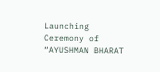Launching Ceremony of “AYUSHMAN BHARAT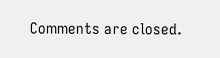Comments are closed.